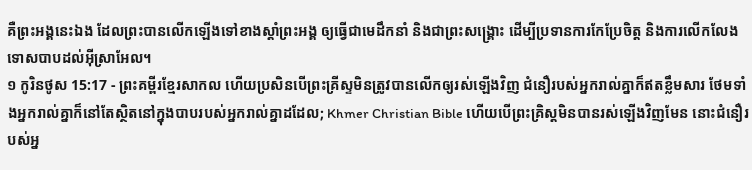គឺព្រះអង្គនេះឯង ដែលព្រះបានលើកឡើងទៅខាងស្ដាំព្រះអង្គ ឲ្យធ្វើជាមេដឹកនាំ និងជាព្រះសង្គ្រោះ ដើម្បីប្រទានការកែប្រែចិត្ត និងការលើកលែងទោសបាបដល់អ៊ីស្រាអែល។
១ កូរិនថូស 15:17 - ព្រះគម្ពីរខ្មែរសាកល ហើយប្រសិនបើព្រះគ្រីស្ទមិនត្រូវបានលើកឲ្យរស់ឡើងវិញ ជំនឿរបស់អ្នករាល់គ្នាក៏ឥតខ្លឹមសារ ថែមទាំងអ្នករាល់គ្នាក៏នៅតែស្ថិតនៅក្នុងបាបរបស់អ្នករាល់គ្នាដដែល; Khmer Christian Bible ហើយបើព្រះគ្រិស្ដមិនបានរស់ឡើងវិញមែន នោះជំនឿរបស់អ្ន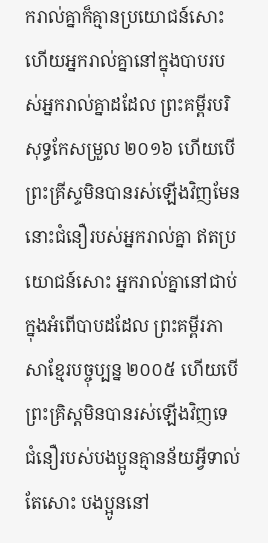ករាល់គ្នាក៏គ្មានប្រយោជន៍សោះ ហើយអ្នករាល់គ្នានៅក្នុងបាបរបស់អ្នករាល់គ្នាដដែល ព្រះគម្ពីរបរិសុទ្ធកែសម្រួល ២០១៦ ហើយបើព្រះគ្រីស្ទមិនបានរស់ឡើងវិញមែន នោះជំនឿរបស់អ្នករាល់គ្នា ឥតប្រយោជន៍សោះ អ្នករាល់គ្នានៅជាប់ក្នុងអំពើបាបដដែល ព្រះគម្ពីរភាសាខ្មែរបច្ចុប្បន្ន ២០០៥ ហើយបើព្រះគ្រិស្តមិនបានរស់ឡើងវិញទេ ជំនឿរបស់បងប្អូនគ្មានន័យអ្វីទាល់តែសោះ បងប្អូននៅ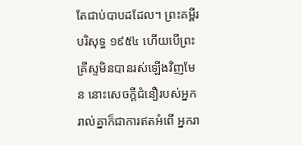តែជាប់បាបដដែល។ ព្រះគម្ពីរបរិសុទ្ធ ១៩៥៤ ហើយបើព្រះគ្រីស្ទមិនបានរស់ឡើងវិញមែន នោះសេចក្ដីជំនឿរបស់អ្នករាល់គ្នាក៏ជាការឥតអំពើ អ្នករា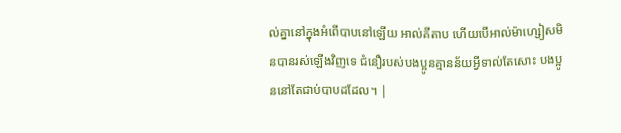ល់គ្នានៅក្នុងអំពើបាបនៅឡើយ អាល់គីតាប ហើយបើអាល់ម៉ាហ្សៀសមិនបានរស់ឡើងវិញទេ ជំនឿរបស់បងប្អូនគ្មានន័យអ្វីទាល់តែសោះ បងប្អូននៅតែជាប់បាបដដែល។ |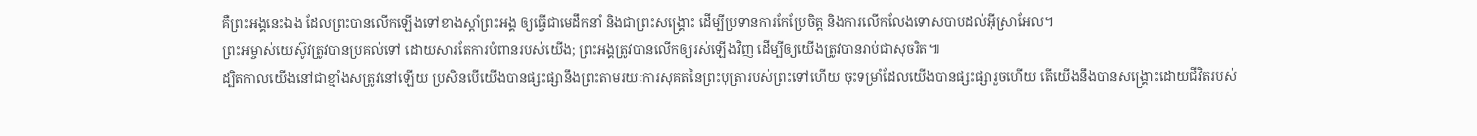គឺព្រះអង្គនេះឯង ដែលព្រះបានលើកឡើងទៅខាងស្ដាំព្រះអង្គ ឲ្យធ្វើជាមេដឹកនាំ និងជាព្រះសង្គ្រោះ ដើម្បីប្រទានការកែប្រែចិត្ត និងការលើកលែងទោសបាបដល់អ៊ីស្រាអែល។
ព្រះអម្ចាស់យេស៊ូវត្រូវបានប្រគល់ទៅ ដោយសារតែការបំពានរបស់យើង; ព្រះអង្គត្រូវបានលើកឲ្យរស់ឡើងវិញ ដើម្បីឲ្យយើងត្រូវបានរាប់ជាសុចរិត៕
ដ្បិតកាលយើងនៅជាខ្មាំងសត្រូវនៅឡើយ ប្រសិនបើយើងបានផ្សះផ្សានឹងព្រះតាមរយៈការសុគតនៃព្រះបុត្រារបស់ព្រះទៅហើយ ចុះទម្រាំដែលយើងបានផ្សះផ្សារួចហើយ តើយើងនឹងបានសង្គ្រោះដោយជីវិតរបស់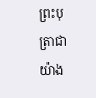ព្រះបុត្រាជាយ៉ាង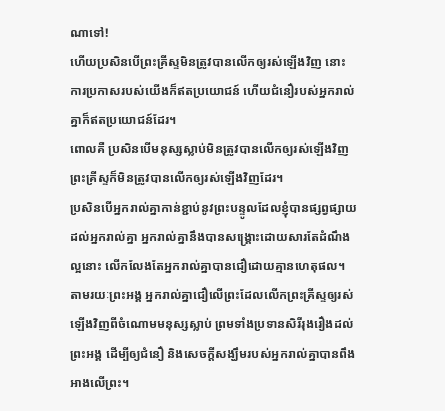ណាទៅ!
ហើយប្រសិនបើព្រះគ្រីស្ទមិនត្រូវបានលើកឲ្យរស់ឡើងវិញ នោះការប្រកាសរបស់យើងក៏ឥតប្រយោជន៍ ហើយជំនឿរបស់អ្នករាល់គ្នាក៏ឥតប្រយោជន៍ដែរ។
ពោលគឺ ប្រសិនបើមនុស្សស្លាប់មិនត្រូវបានលើកឲ្យរស់ឡើងវិញ ព្រះគ្រីស្ទក៏មិនត្រូវបានលើកឲ្យរស់ឡើងវិញដែរ។
ប្រសិនបើអ្នករាល់គ្នាកាន់ខ្ជាប់នូវព្រះបន្ទូលដែលខ្ញុំបានផ្សព្វផ្សាយដល់អ្នករាល់គ្នា អ្នករាល់គ្នានឹងបានសង្គ្រោះដោយសារតែដំណឹងល្អនោះ លើកលែងតែអ្នករាល់គ្នាបានជឿដោយគ្មានហេតុផល។
តាមរយៈព្រះអង្គ អ្នករាល់គ្នាជឿលើព្រះដែលលើកព្រះគ្រីស្ទឲ្យរស់ឡើងវិញពីចំណោមមនុស្សស្លាប់ ព្រមទាំងប្រទានសិរីរុងរឿងដល់ព្រះអង្គ ដើម្បីឲ្យជំនឿ និងសេចក្ដីសង្ឃឹមរបស់អ្នករាល់គ្នាបានពឹងអាងលើព្រះ។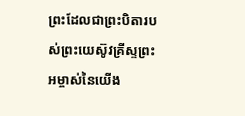ព្រះដែលជាព្រះបិតារបស់ព្រះយេស៊ូវគ្រីស្ទព្រះអម្ចាស់នៃយើង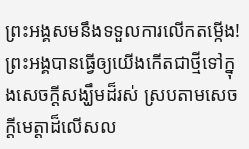ព្រះអង្គសមនឹងទទួលការលើកតម្កើង! ព្រះអង្គបានធ្វើឲ្យយើងកើតជាថ្មីទៅក្នុងសេចក្ដីសង្ឃឹមដ៏រស់ ស្របតាមសេចក្ដីមេត្តាដ៏លើសល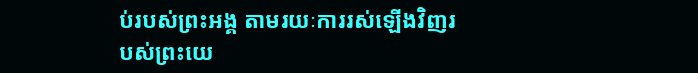ប់របស់ព្រះអង្គ តាមរយៈការរស់ឡើងវិញរបស់ព្រះយេ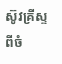ស៊ូវគ្រីស្ទ ពីចំ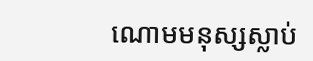ណោមមនុស្សស្លាប់